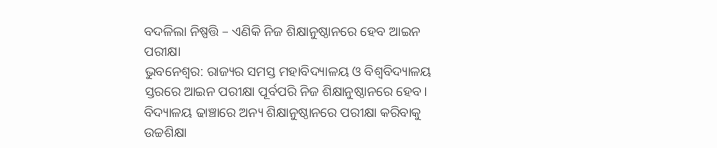ବଦଳିଲା ନିଷ୍ପତ୍ତି – ଏଣିକି ନିଜ ଶିକ୍ଷାନୁଷ୍ଠାନରେ ହେବ ଆଇନ ପରୀକ୍ଷା
ଭୁବନେଶ୍ବର: ରାଜ୍ୟର ସମସ୍ତ ମହାବିଦ୍ୟାଳୟ ଓ ବିଶ୍ବବିଦ୍ୟାଳୟ ସ୍ତରରେ ଆଇନ ପରୀକ୍ଷା ପୂର୍ବପରି ନିଜ ଶିକ୍ଷାନୁଷ୍ଠାନରେ ହେବ। ବିଦ୍ୟାଳୟ ଢାଞ୍ଚାରେ ଅନ୍ୟ ଶିକ୍ଷାନୁଷ୍ଠାନରେ ପରୀକ୍ଷା କରିବାକୁ ଉଚ୍ଚଶିକ୍ଷା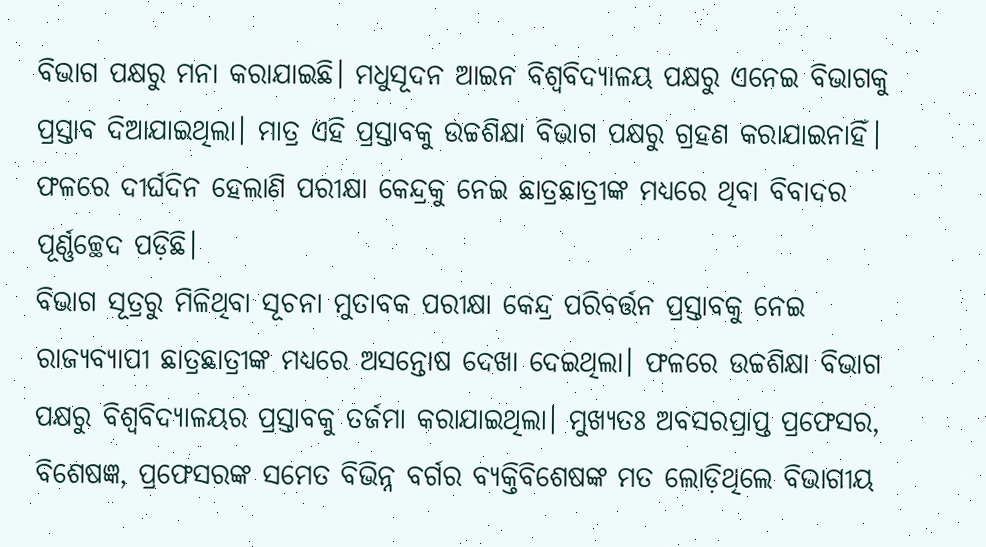ବିଭାଗ ପକ୍ଷରୁ ମନା କରାଯାଇଛି। ମଧୁସୂଦନ ଆଇନ ବିଶ୍ବବିଦ୍ୟାଳୟ ପକ୍ଷରୁ ଏନେଇ ବିଭାଗକୁ ପ୍ରସ୍ତାବ ଦିଆଯାଇଥିଲା। ମାତ୍ର ଏହି ପ୍ରସ୍ତାବକୁ ଉଚ୍ଚଶିକ୍ଷା ବିଭାଗ ପକ୍ଷରୁ ଗ୍ରହଣ କରାଯାଇନାହିଁ। ଫଳରେ ଦୀର୍ଘଦିନ ହେଲାଣି ପରୀକ୍ଷା କେନ୍ଦ୍ରକୁ ନେଇ ଛାତ୍ରଛାତ୍ରୀଙ୍କ ମଧ୍ୟରେ ଥିବା ବିବାଦର ପୂର୍ଣ୍ଣଚ୍ଛେଦ ପଡ଼ିଛି।
ବିଭାଗ ସୂତ୍ରରୁ ମିଳିଥିବା ସୂଚନା ମୁତାବକ ପରୀକ୍ଷା କେନ୍ଦ୍ର ପରିବର୍ତ୍ତନ ପ୍ରସ୍ତାବକୁ ନେଇ ରାଜ୍ୟବ୍ୟାପୀ ଛାତ୍ରଛାତ୍ରୀଙ୍କ ମଧ୍ୟରେ ଅସନ୍ତୋଷ ଦେଖା ଦେଇଥିଲା। ଫଳରେ ଉଚ୍ଚଶିକ୍ଷା ବିଭାଗ ପକ୍ଷରୁ ବିଶ୍ବବିଦ୍ୟାଳୟର ପ୍ରସ୍ତାବକୁ ତର୍ଜମା କରାଯାଇଥିଲା। ମୁଖ୍ୟତଃ ଅବସରପ୍ରାପ୍ତ ପ୍ରଫେସର, ବିଶେଷଜ୍ଞ, ପ୍ରଫେସରଙ୍କ ସମେତ ବିଭିନ୍ନ ବର୍ଗର ବ୍ୟକ୍ତିବିଶେଷଙ୍କ ମତ ଲୋଡ଼ିଥିଲେ ବିଭାଗୀୟ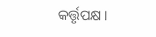କର୍ତ୍ତୃପକ୍ଷ।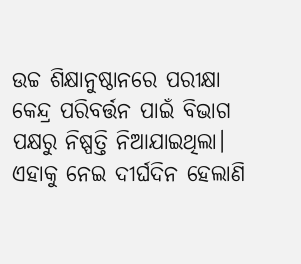ଉଚ୍ଚ ଶିକ୍ଷାନୁଷ୍ଠାନରେ ପରୀକ୍ଷା କେନ୍ଦ୍ର ପରିବର୍ତ୍ତନ ପାଇଁ ବିଭାଗ ପକ୍ଷରୁ ନିଷ୍ପତ୍ତି ନିଆଯାଇଥିଲା। ଏହାକୁ ନେଇ ଦୀର୍ଘଦିନ ହେଲାଣି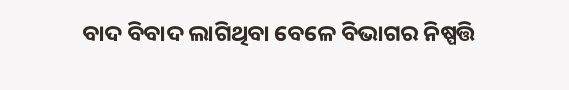ବାଦ ବିବାଦ ଲାଗିଥିବା ବେଳେ ବିଭାଗର ନିଷ୍ପତ୍ତି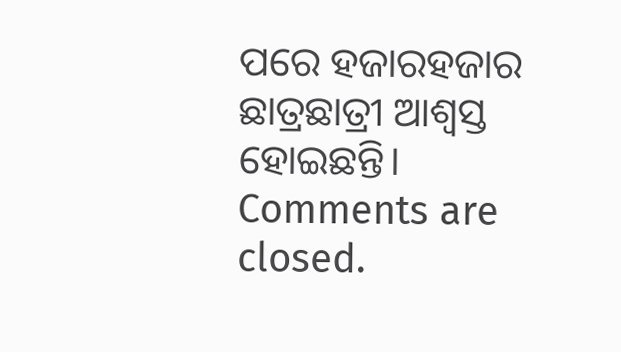ପରେ ହଜାରହଜାର ଛାତ୍ରଛାତ୍ରୀ ଆଶ୍ବସ୍ତ ହୋଇଛନ୍ତି।
Comments are closed.